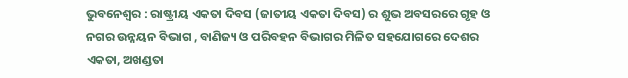ଭୁବନେଶ୍ୱର : ରାଷ୍ଟ୍ରୀୟ ଏକତା ଦିବସ (ଜାତୀୟ ଏକତା ଦିବସ) ର ଶୁଭ ଅବସରରେ ଗୃହ ଓ ନଗର ଉନ୍ନୟନ ବିଭାଗ , ବାଣିଜ୍ୟ ଓ ପରିବହନ ବିଭାଗର ମିଳିତ ସହଯୋଗରେ ଦେଶର ଏକତା, ଅଖଣ୍ଡତା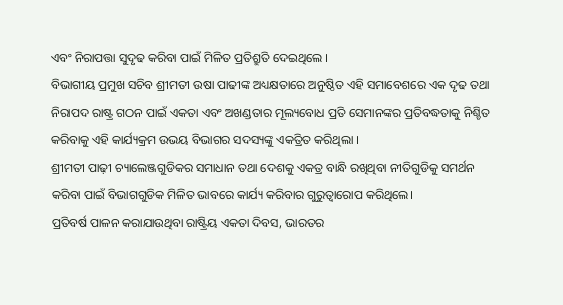ଏବଂ ନିରାପତ୍ତା ସୁଦୃଢ କରିବା ପାଇଁ ମିଳିତ ପ୍ରତିଶ୍ରୁତି ଦେଇଥିଲେ ।
ବିଭାଗୀୟ ପ୍ରମୁଖ ସଚିବ ଶ୍ରୀମତୀ ଉଷା ପାଢୀଙ୍କ ଅଧ୍ୟକ୍ଷତାରେ ଅନୁଷ୍ଠିତ ଏହି ସମାବେଶରେ ଏକ ଦୃଢ ତଥା ନିରାପଦ ରାଷ୍ଟ୍ର ଗଠନ ପାଇଁ ଏକତା ଏବଂ ଅଖଣ୍ଡତାର ମୂଲ୍ୟବୋଧ ପ୍ରତି ସେମାନଙ୍କର ପ୍ରତିବଦ୍ଧତାକୁ ନିଶ୍ଚିତ କରିବାକୁ ଏହି କାର୍ଯ୍ୟକ୍ରମ ଉଭୟ ବିଭାଗର ସଦସ୍ୟଙ୍କୁ ଏକତ୍ରିତ କରିଥିଲା ।
ଶ୍ରୀମତୀ ପାଢ଼ୀ ଚ୍ୟାଲେଞ୍ଜଗୁଡିକର ସମାଧାନ ତଥା ଦେଶକୁ ଏକତ୍ର ବାନ୍ଧି ରଖିଥିବା ନୀତିଗୁଡିକୁ ସମର୍ଥନ କରିବା ପାଇଁ ବିଭାଗଗୁଡିକ ମିଳିତ ଭାବରେ କାର୍ଯ୍ୟ କରିବାର ଗୁରୁତ୍ୱାରୋପ କରିଥିଲେ।
ପ୍ରତିବର୍ଷ ପାଳନ କରାଯାଉଥିବା ରାଷ୍ଟ୍ରିୟ ଏକତା ଦିବସ, ଭାରତର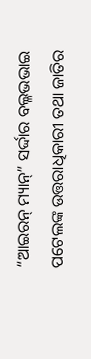“ଆଇରନ୍ ମ୍ୟାନ୍” ସର୍ଦ୍ଦାର ବଲ୍ଳଭଭାଇ ପଟେଲଙ୍କ ଉତ୍ତରାଧିକାରୀ ତଥା ଜାତିର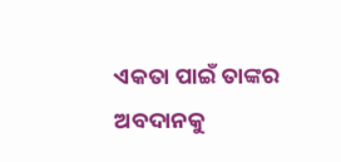ଏକତା ପାଇଁ ତାଙ୍କର ଅବଦାନକୁ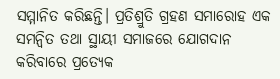ସମ୍ମାନିତ କରିଛନ୍ତି। ପ୍ରତିଶ୍ରୁତି ଗ୍ରହଣ ସମାରୋହ ଏକ ସମନ୍ୱିତ ତଥା ସ୍ଥାୟୀ ସମାଜରେ ଯୋଗଦାନ କରିବାରେ ପ୍ରତ୍ୟେକ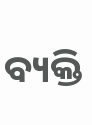ବ୍ୟକ୍ତି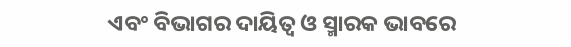ଏବଂ ବିଭାଗର ଦାୟିତ୍ୱ ଓ ସ୍ମାରକ ଭାବରେ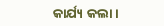କାର୍ଯ୍ୟ କଲା ।